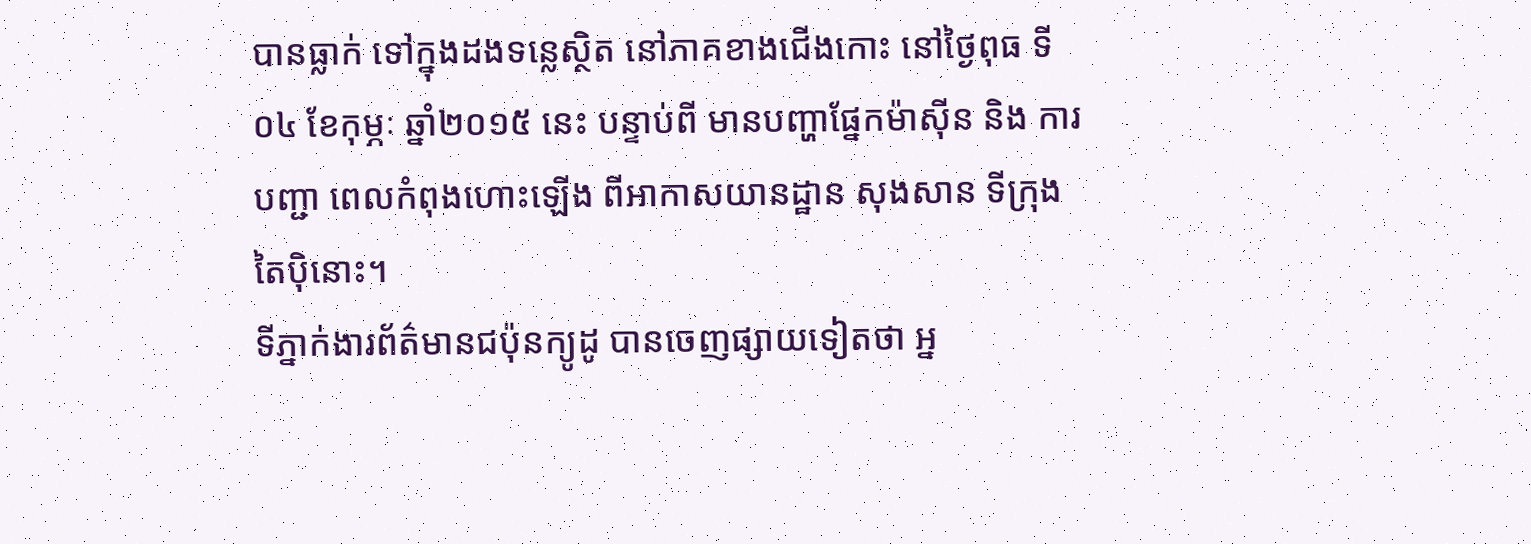បានធ្លាក់ ទៅក្នុងដងទន្លេស្ថិត នៅភាគខាងជើងកោះ នៅថ្ងៃពុធ ទី០៤ ខែកុម្ភៈ ឆ្នាំ២០១៥ នេះ បន្ទាប់ពី មានបញ្ហាផ្នែកម៉ាស៊ីន និង ការបញ្ជា ពេលកំពុងហោះឡើង ពីអាកាសយានដ្ឋាន សុងសាន ទីក្រុងតៃប៉ិនោះ។
ទីភ្នាក់ងារព័ត៌មានជប៉ុនក្យូដូ បានចេញផ្សាយទៀតថា អ្ន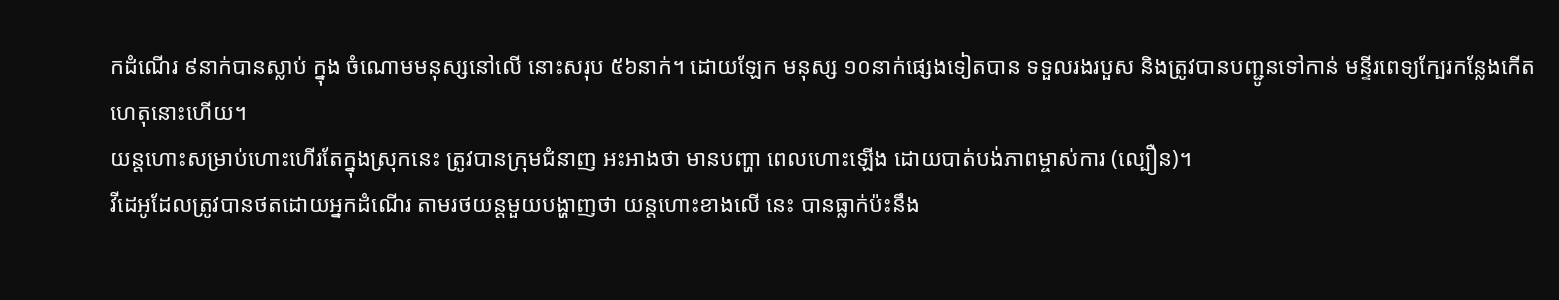កដំណើរ ៩នាក់បានស្លាប់ ក្នុង ចំណោមមនុស្សនៅលើ នោះសរុប ៥៦នាក់។ ដោយឡែក មនុស្ស ១០នាក់ផ្សេងទៀតបាន ទទួលរងរបួស និងត្រូវបានបញ្ជូនទៅកាន់ មន្ទីរពេទ្យក្បែរកន្លែងកើតហេតុនោះហើយ។
យន្តហោះសម្រាប់ហោះហើរតែក្នុងស្រុកនេះ ត្រូវបានក្រុមជំនាញ អះអាងថា មានបញ្ហា ពេលហោះឡើង ដោយបាត់បង់ភាពម្ចាស់ការ (ល្បឿន)។
វីដេអូដែលត្រូវបានថតដោយអ្នកដំណើរ តាមរថយន្តមួយបង្ហាញថា យន្តហោះខាងលើ នេះ បានធ្លាក់ប៉ះនឹង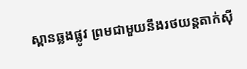ស្ពានឆ្លងផ្លូវ ព្រមជាមួយនឹងរថយន្តតាក់ស៊ី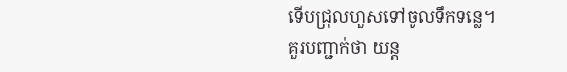ទើបជ្រុលហួសទៅចូលទឹកទន្លេ។
គួរបញ្ជាក់ថា យន្ត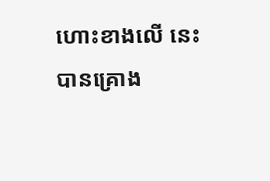ហោះខាងលើ នេះ បានគ្រោង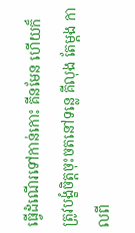ធ្វើដំណើរទៅកាន់កោះ គីនមែន ហើយក៏ ត្រូវបង្ខំចិត្តចុះចតនៅទន្លេ គីលុង តែម្តង កាលពី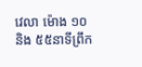វេលា ម៉ោង ១០ និង ៥៥នាទីព្រឹក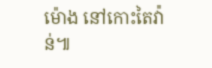ម៉ោង នៅកោះតៃវ៉ាន់៕